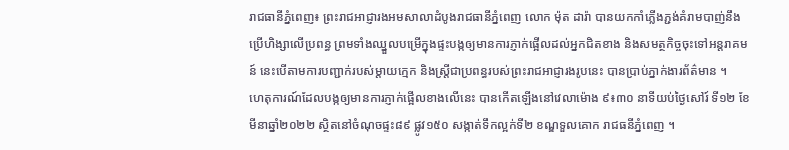រាជធានីភ្នំពេញ៖ ព្រះរាជអាជ្ញារងអមសាលាដំបូងរាជធានីភ្នំពេញ លោក ម៉ុត ដារ៉ា បានយកកាំភ្លើងភ្ជង់គំរាមបាញ់នឹង ប្រើហិង្សាលើប្រពន្ធ ព្រមទាំងឈ្នួលបម្រើក្នុងផ្ទះបង្កឲ្យមានការភ្ញាក់ផ្អើលដល់អ្នកជិតខាង និងសមត្ថកិច្ចចុះទៅអន្តរាគមន៍ នេះបើតាមការបញ្ជាក់របស់ម្តាយក្មេក និងស្រ្តីជាប្រពន្ធរបស់ព្រះរាជអាជ្ញារងរូបនេះ បានប្រាប់ភ្នាក់ងារព័ត៌មាន ។
ហេតុការណ៍ដែលបង្កឲ្យមានការភ្ញាក់ផ្អើលខាងលើនេះ បានកើតឡើងនៅវេលាម៉ោង ៩៖៣០ នាទីយប់ថ្ងៃសៅរ៍ ទី១២ ខែមីនាឆ្នាំ២០២២ ស្ថិតនៅចំណុចផ្ទះ៨៩ ផ្លូវ១៥០ សង្កាត់ទឹកល្អក់ទី២ ខណ្ឌទួលគោក រាជធនីភ្នំពេញ ។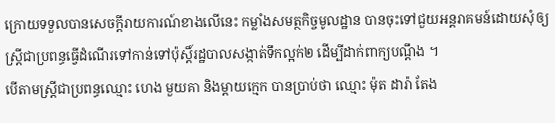ក្រោយទទួលបានសេចក្តីរាយការណ៍ខាងលើនេះ កម្លាំងសមត្ថកិច្ចមូលដ្ឋាន បានចុះទៅជួយអន្តរាគមន៍ដោយសុំឲ្យស្រ្តីជាប្រពន្ធធ្វើដំណើរទៅកាន់ទៅប៉ុស្តិ៍រដ្ឋបាលសង្កាត់ទឹកល្អក់២ ដើម្បីដាក់ពាក្យបណ្តឹង ។
បើតាមស្រ្តីជាប្រពន្ធឈ្មោះ ហេង មួយគា និងម្តាយក្មេក បានប្រាប់ថា ឈ្មោះ ម៉ុត ដារ៉ា តែង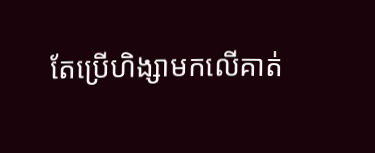តែប្រើហិង្សាមកលើគាត់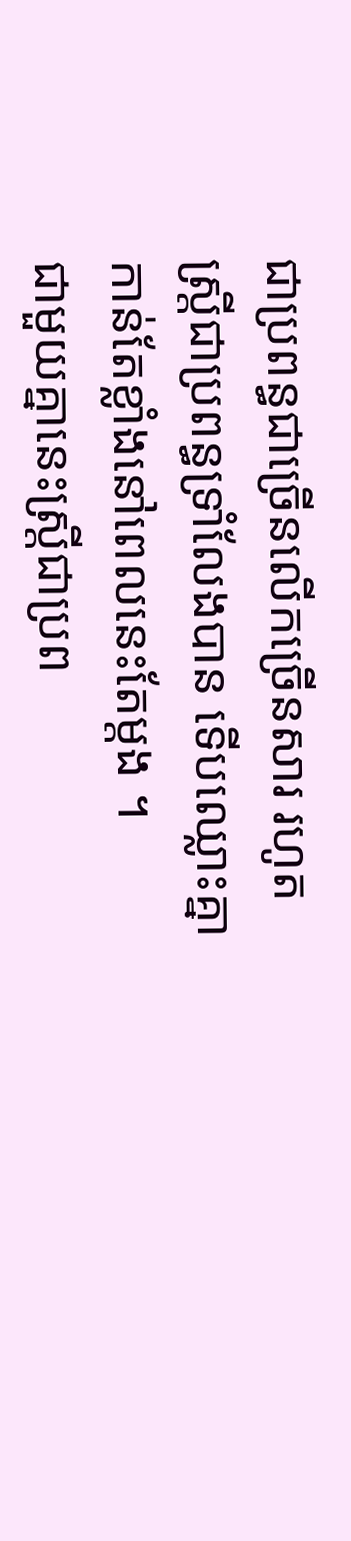ជាប្រពន្ធជាច្រើនលើកច្រើនសារ រហូតស្រ្តីជាប្រពន្ធទ្រាំលែងបាន ទើបឈ្លោះគ្នាកាន់តែខ្លាំងនៅពេលនេះតែម្តង ។
ជាមួយគ្នានេះស្រ្តីជាប្រព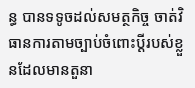ន្ធ បានទទូចដល់សមត្ថកិច្ច ចាត់វិធានការតាមច្បាប់ចំពោះប្តីរបស់ខ្លួនដែលមានតួនា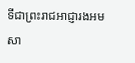ទីជាព្រះរាជអាជ្ញារងអមសា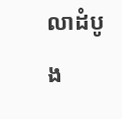លាដំបូង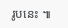រូបនេះ ៕